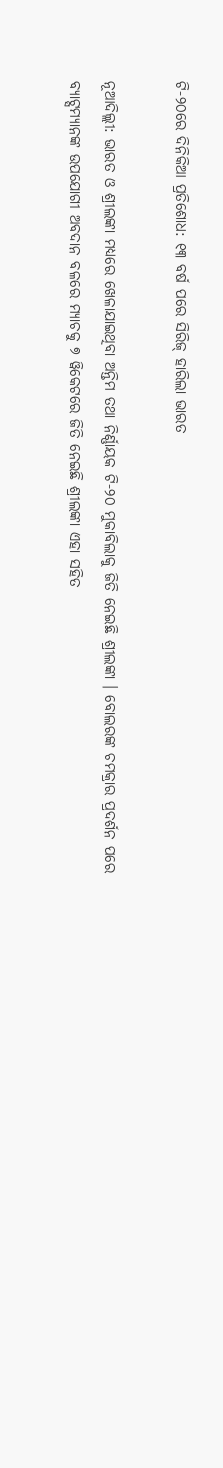ଟି-୨୦ରେ ଦିନିକିଆ ପ୍ରତିଶୋଧ: ୧୩ ବର୍ଷ ପରେ ସିରିଜ୍ ହାରିଲା ଭାରତ

ନୂଆଦିଲ୍ଲୀ: ଭାରତ ଓ ଶ୍ରୀଲଙ୍କା ମଧ୍ୟରେ ଖେଳାଯାଇଥିବା ଅନ୍ତିମ ତଥା ନିର୍ଣ୍ଣାୟକ ଟି-୨୦ ମୁକାବିଲାକୁ ଜିତି ନେଇଛି ଶ୍ରୀଲଙ୍କା । ବୋଲରଙ୍କ ଚମକ୍ରାର ପ୍ରଦର୍ଶନ ପରେ ବ୍ୟାଟ୍ସମ୍ୟାନଙ୍କ ଉପଯୋଗୀ ଅବଦାନ ବଳରେ ମ୍ୟାଚକୁ ୭ ୱିକେଟରେ ଜିତି ନେଇଛି ଶ୍ରୀଲଙ୍କା ଏହା ସହିତ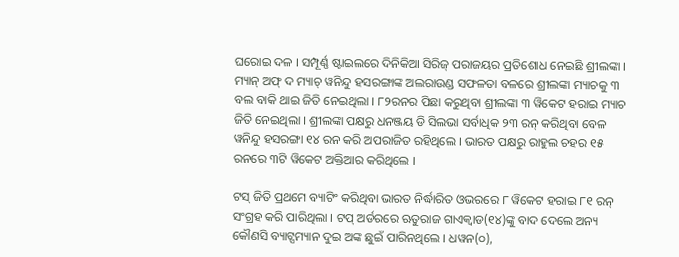ଘରୋଇ ଦଳ । ସମ୍ପୂର୍ଣ୍ଣ ଷ୍ଟାଇଲରେ ଦିନିକିଆ ସିରିଜ୍ ପରାଜୟର ପ୍ରତିଶୋଧ ନେଇଛି ଶ୍ରୀଲଙ୍କା । ମ୍ୟାନ୍ ଅଫ୍ ଦ ମ୍ୟାଚ୍ ୱନିନ୍ଦୁ ହସରଙ୍ଗାଙ୍କ ଅଲରାଉଣ୍ଡ ସଫଳତା ବଳରେ ଶ୍ରୀଲଙ୍କା ମ୍ୟାଚକୁ ୩ ବଲ ବାକି ଥାଇ ଜିତି ନେଇଥିଲା । ୮୨ରନର ପିଛା କରୁଥିବା ଶ୍ରୀଲଙ୍କା ୩ ୱିକେଟ ହରାଇ ମ୍ୟାଚ ଜିତି ନେଇଥିଲା । ଶ୍ରୀଲଙ୍କା ପକ୍ଷରୁ ଧନଞ୍ଜୟ ଡି ସିଲଭା ସର୍ବାଧିକ ୨୩ ରନ୍ କରିଥିବା ବେଳ ୱନିନ୍ଦୁ ହସରଙ୍ଗା ୧୪ ରନ କରି ଅପରାଜିତ ରହିଥିଲେ । ଭାରତ ପକ୍ଷରୁ ରାହୁଲ ଚହର ୧୫ ରନରେ ୩ଟି ୱିକେଟ ଅକ୍ତିଆର କରିଥିଲେ ।

ଟସ୍ ଜିତି ପ୍ରଥମେ ବ୍ୟାଟିଂ କରିଥିବା ଭାରତ ନିର୍ଦ୍ଧାରିତ ଓଭରରେ ୮ ୱିକେଟ ହରାଇ ୮୧ ରନ୍ ସଂଗ୍ରହ କରି ପାରିଥିଲା । ଟପ୍ ଅର୍ଡରରେ ଋତୁରାଜ ଗାଏକ୍ୱାଡ(୧୪)ଙ୍କୁ ବାଦ ଦେଲେ ଅନ୍ୟ କୌଣସି ବ୍ୟାଟ୍ସମ୍ୟାନ ଦୁଇ ଅଙ୍କ ଛୁଇଁ ପାରିନଥିଲେ । ଧୱନ(୦),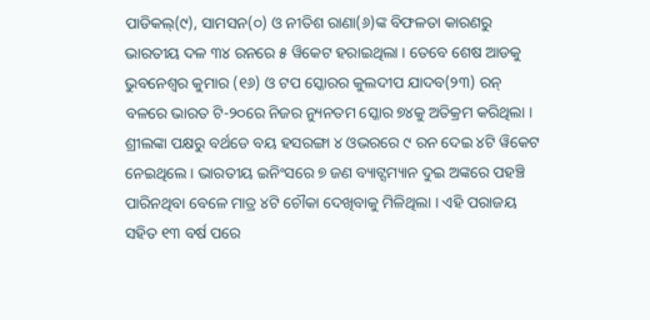ପାଡିକଲ୍(୯), ସାମସନ(୦) ଓ ନୀତିଶ ରାଣା(୬)ଙ୍କ ବିଫଳତା କାରଣରୁ ଭାରତୀୟ ଦଳ ୩୪ ରନରେ ୫ ୱିକେଟ ହରାଇଥିଲା । ତେବେ ଶେଷ ଆଡକୁ ଭୁବନେଶ୍ୱର କୁମାର (୧୬) ଓ ଟପ ସ୍କୋରର କୁଲଦୀପ ଯାଦବ(୨୩) ରନ୍ ବଳରେ ଭାରତ ଟି-୨୦ରେ ନିଜର ନ୍ୟୁନତମ ସ୍କୋର ୭୪କୁ ଅତିକ୍ରମ କରିଥିଲା । ଶ୍ରୀଲଙ୍କା ପକ୍ଷରୁ ବର୍ଥଡେ ବୟ ହସରଙ୍ଗା ୪ ଓଭରରେ ୯ ରନ ଦେଇ ୪ଟି ୱିକେଟ ନେଇଥିଲେ । ଭାରତୀୟ ଇନିଂସରେ ୭ ଜଣ ବ୍ୟାଟ୍ସମ୍ୟାନ ଦୁଇ ଅଙ୍କରେ ପହଞ୍ଚି ପାରିନଥିବା ବେଳେ ମାତ୍ର ୪ଟି ଚୌକା ଦେଖିବାକୁ ମିଳିଥିଲା । ଏହି ପରାଜୟ ସହିତ ୧୩ ବର୍ଷ ପରେ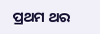ପ୍ରଥମ ଥର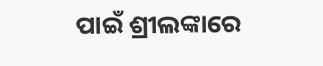ପାଇଁ ଶ୍ରୀଲଙ୍କାରେ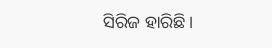ସିରିଜ ହାରିଛି ।